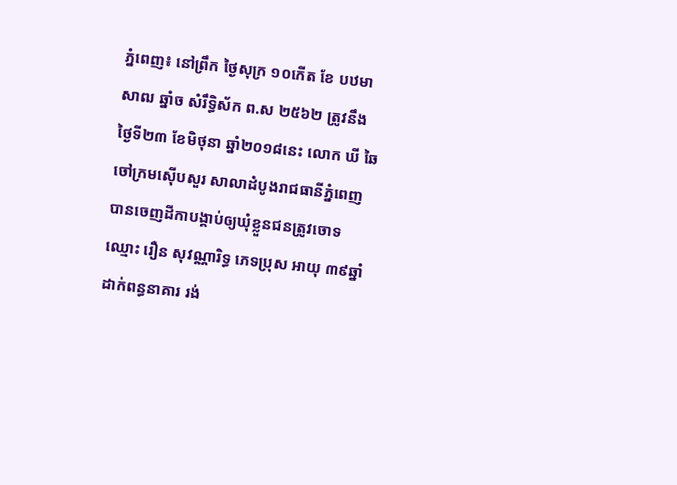ភ្នំពេញ៖ នៅព្រឹក ថ្ងៃសុក្រ ១០កើត ខែ បឋមាសាឍ ឆ្នាំច សំរឹទ្ធិស័ក ព.ស ២៥៦២ ត្រូវនឹង ថ្ងៃទី២៣ ខែមិថុនា ឆ្នាំ២០១៨នេះ លោក ឃី ឆៃ ចៅក្រមស៊ើបសួរ សាលាដំបូងរាជធានីភ្នំពេញ បានចេញដីកាបង្គាប់ឲ្យឃុំខ្លួនជនត្រូវចោទ ឈ្មោះ រឿន សុវណ្ណារិទ្ធ ភេទប្រុស អាយុ ៣៩ឆ្នាំដាក់ពន្ធនាគារ រង់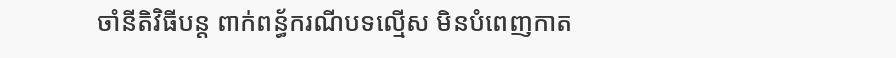ចាំនីតិវិធីបន្ត ពាក់ពន្ធ័ករណីបទល្មើស មិនបំពេញកាត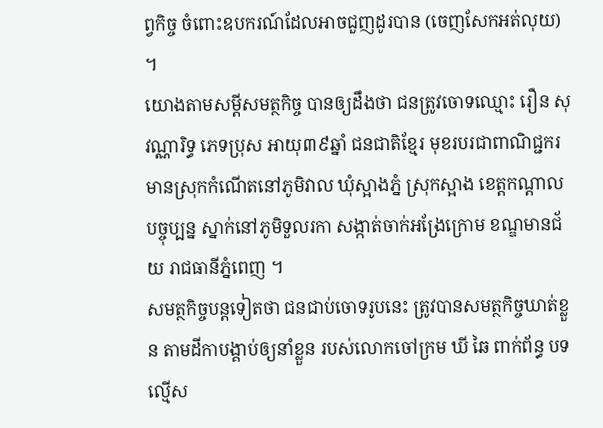ព្វកិច្ច ចំពោះឧបករណ៍ដែលអាចជួញដូរបាន (ចេញសែកអត់លុយ) ។
យោងតាមសម្តីសមត្ថកិច្ច បានឲ្យដឹងថា ជនត្រូវចោទឈ្មោះ រឿន សុវណ្ណារិទ្ធ ភេទប្រុស អាយុ៣៩ឆ្នាំ ជនជាតិខ្មែរ មុខរបរជាពាណិជ្ជករ មានស្រុកកំណើតនៅភូមិវាល ឃុំស្អាងភ្នំ ស្រុកស្អាង ខេត្តកណ្តាលបច្ចុប្បន្ន ស្នាក់នៅភូមិទួលរកា សង្កាត់ចាក់អង្រែក្រោម ខណ្ឌមានជ័យ រាជធានីភ្នំពេញ ។
សមត្ថកិច្ចបន្តទៀតថា ជនជាប់ចោទរូបនេះ ត្រូវបានសមត្ថកិច្ចឃាត់ខ្លួន តាមដីកាបង្គាប់ឲ្យនាំខ្លួន របស់លោកចៅក្រម ឃី ឆៃ ពាក់ព័ន្ធ បទល្មើស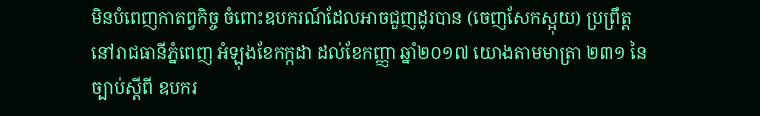មិនបំពេញកាតព្វកិច្ច ចំពោះឧបករណ៍ដែលអាចជួញដូរបាន (ចេញសែកស្អុយ) ប្រព្រឹត្តនៅរាជធានីភ្នំពេញ អំឡុងខែកក្កដា ដល់ខែកញ្ញា ឆ្នាំ២០១៧ យោងតាមមាត្រា ២៣១ នៃច្បាប់ស្តីពី ឧបករ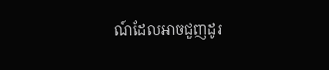ណ៍ដែលអាចជួញដូរ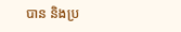បាន និងប្រ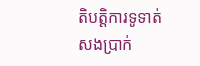តិបត្តិការទូទាត់សងប្រាក់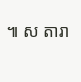៕ ស តារា